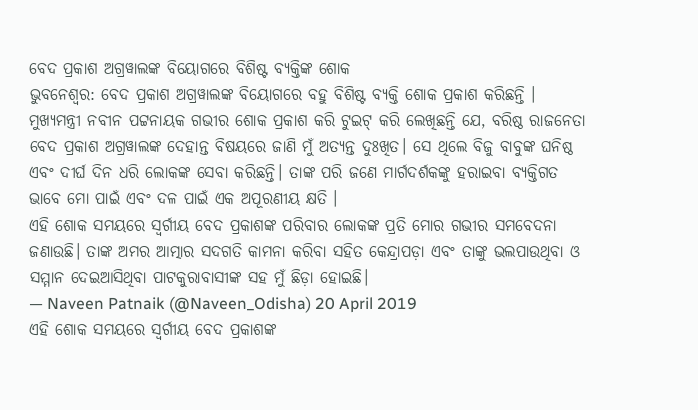ବେଦ ପ୍ରକାଶ ଅଗ୍ରୱାଲଙ୍କ ବିୟୋଗରେ ବିଶିଷ୍ଟ ବ୍ୟକ୍ତିଙ୍କ ଶୋକ
ଭୁବନେଶ୍ୱର: ବେଦ ପ୍ରକାଶ ଅଗ୍ରୱାଲଙ୍କ ବିୟୋଗରେ ବହୁ ବିଶିଷ୍ଟ ବ୍ୟକ୍ତି ଶୋକ ପ୍ରକାଶ କରିଛନ୍ତି । ମୁଖ୍ୟମନ୍ତ୍ରୀ ନବୀନ ପଟ୍ଟନାୟକ ଗଭୀର ଶୋକ ପ୍ରକାଶ କରି ଟୁଇଟ୍ କରି ଲେଖିଛନ୍ତି ଯେ, ବରିଷ୍ଠ ରାଜନେତା ବେଦ ପ୍ରକାଶ ଅଗ୍ରୱାଲଙ୍କ ଦେହାନ୍ତ ବିଷୟରେ ଜାଣି ମୁଁ ଅତ୍ୟନ୍ତ ଦୁଃଖିତ। ସେ ଥିଲେ ବିଜୁ ବାବୁଙ୍କ ଘନିଷ୍ଠ ଏବଂ ଦୀର୍ଘ ଦିନ ଧରି ଲୋକଙ୍କ ସେବା କରିଛନ୍ତି। ତାଙ୍କ ପରି ଜଣେ ମାର୍ଗଦର୍ଶକଙ୍କୁ ହରାଇବା ବ୍ୟକ୍ତିଗତ ଭାବେ ମୋ ପାଇଁ ଏବଂ ଦଳ ପାଇଁ ଏକ ଅପୂରଣୀୟ କ୍ଷତି ।
ଏହି ଶୋକ ସମୟରେ ସ୍ବର୍ଗୀୟ ବେଦ ପ୍ରକାଶଙ୍କ ପରିବାର ଲୋକଙ୍କ ପ୍ରତି ମୋର ଗଭୀର ସମବେଦନା ଜଣାଉଛି। ତାଙ୍କ ଅମର ଆତ୍ମାର ସଦଗତି କାମନା କରିବା ସହିତ କେନ୍ଦ୍ରାପଡ଼ା ଏବଂ ତାଙ୍କୁ ଭଲପାଉଥିବା ଓ ସମ୍ମାନ ଦେଇଆସିଥିବା ପାଟକୁରାବାସୀଙ୍କ ସହ ମୁଁ ଛିଡ଼ା ହୋଇଛି।
— Naveen Patnaik (@Naveen_Odisha) 20 April 2019
ଏହି ଶୋକ ସମୟରେ ସ୍ବର୍ଗୀୟ ବେଦ ପ୍ରକାଶଙ୍କ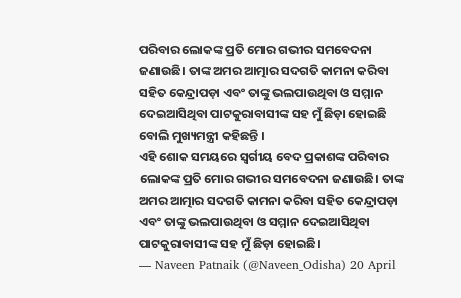ପରିବାର ଲୋକଙ୍କ ପ୍ରତି ମୋର ଗଭୀର ସମବେଦନା ଜଣାଉଛି। ତାଙ୍କ ଅମର ଆତ୍ମାର ସଦଗତି କାମନା କରିବା ସହିତ କେନ୍ଦ୍ରାପଡ଼ା ଏବଂ ତାଙ୍କୁ ଭଲପାଉଥିବା ଓ ସମ୍ମାନ ଦେଇଆସିଥିବା ପାଟକୁରାବାସୀଙ୍କ ସହ ମୁଁ ଛିଡ଼ା ହୋଇଛି ବୋଲି ମୁଖ୍ୟମନ୍ତ୍ରୀ କହିଛନ୍ତି ।
ଏହି ଶୋକ ସମୟରେ ସ୍ବର୍ଗୀୟ ବେଦ ପ୍ରକାଶଙ୍କ ପରିବାର ଲୋକଙ୍କ ପ୍ରତି ମୋର ଗଭୀର ସମବେଦନା ଜଣାଉଛି। ତାଙ୍କ ଅମର ଆତ୍ମାର ସଦଗତି କାମନା କରିବା ସହିତ କେନ୍ଦ୍ରାପଡ଼ା ଏବଂ ତାଙ୍କୁ ଭଲପାଉଥିବା ଓ ସମ୍ମାନ ଦେଇଆସିଥିବା ପାଟକୁରାବାସୀଙ୍କ ସହ ମୁଁ ଛିଡ଼ା ହୋଇଛି।
— Naveen Patnaik (@Naveen_Odisha) 20 April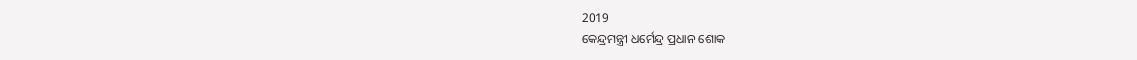2019
କେନ୍ଦ୍ରମନ୍ତ୍ରୀ ଧର୍ମେନ୍ଦ୍ର ପ୍ରଧାନ ଶୋକ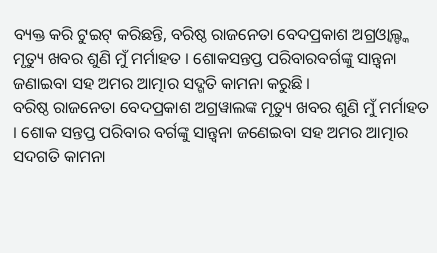ବ୍ୟକ୍ତ କରି ଟୁଇଟ୍ କରିଛନ୍ତି, ବରିଷ୍ଠ ରାଜନେତା ବେଦପ୍ରକାଶ ଅଗ୍ରଓ୍ଵାଲ୍ଙ୍କ ମୃତ୍ୟୁ ଖବର ଶୁଣି ମୁଁ ମର୍ମାହତ । ଶୋକସନ୍ତପ୍ତ ପରିବାରବର୍ଗଙ୍କୁ ସାନ୍ତ୍ୱନା ଜଣାଇବା ସହ ଅମର ଆତ୍ମାର ସଦ୍ଗତି କାମନା କରୁଛି ।
ବରିଷ୍ଠ ରାଜନେତା ବେଦପ୍ରକାଶ ଅଗ୍ରୱାଲଙ୍କ ମୃତ୍ୟୁ ଖବର ଶୁଣି ମୁଁ ମର୍ମାହତ । ଶୋକ ସନ୍ତପ୍ତ ପରିବାର ବର୍ଗଙ୍କୁ ସାନ୍ତ୍ଵନା ଜଣେଇବା ସହ ଅମର ଆତ୍ମାର ସଦଗତି କାମନା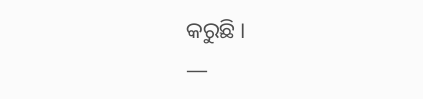କରୁଛି ।
—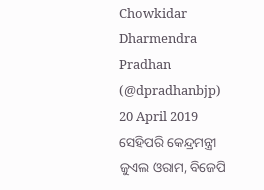Chowkidar Dharmendra Pradhan (@dpradhanbjp) 20 April 2019
ସେହିପରି କେନ୍ଦ୍ରମନ୍ତ୍ରୀ ଜୁଏଲ ଓରାମ, ବିଜେପି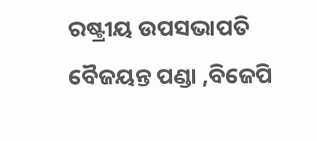ରଷ୍ଟ୍ରୀୟ ଉପସଭାପତି ବୈଜୟନ୍ତ ପଣ୍ଡା ,ବିଜେପି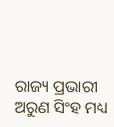ରାଜ୍ୟ ପ୍ରଭାରୀ ଅରୁଣ ସିଂହ ମଧ୍ୟ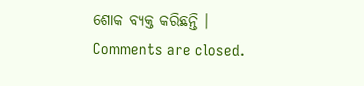ଶୋକ ବ୍ୟକ୍ତ କରିଛନ୍ତି ।
Comments are closed.